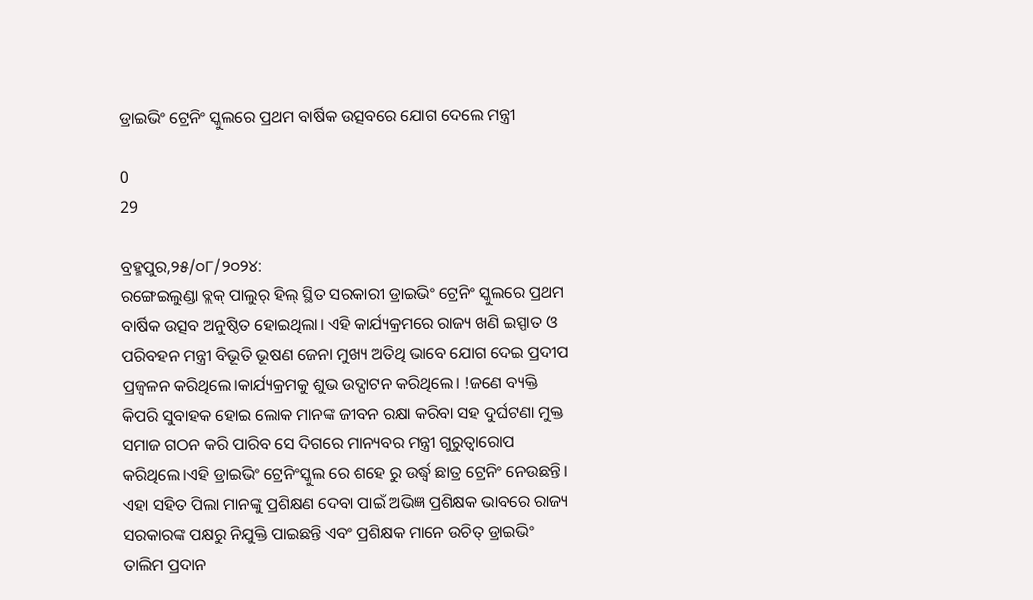ଡ୍ରାଇଭିଂ ଟ୍ରେନିଂ ସ୍କୁଲରେ ପ୍ରଥମ ବାର୍ଷିକ ଉତ୍ସବରେ ଯୋଗ ଦେଲେ ମନ୍ତ୍ରୀ

0
29

ବ୍ରହ୍ମପୁର,୨୫/୦୮/୨୦୨୪:
ରଙ୍ଗେଇଲୁଣ୍ଡା ବ୍ଲକ୍ ପାଲୁର୍ ହିଲ୍ ସ୍ଥିତ ସରକାରୀ ଡ୍ରାଇଭିଂ ଟ୍ରେନିଂ ସ୍କୁଲରେ ପ୍ରଥମ ବାର୍ଷିକ ଉତ୍ସବ ଅନୁଷ୍ଠିତ ହୋଇଥିଲା। ଏହି କାର୍ଯ୍ୟକ୍ରମରେ ରାଜ୍ୟ ଖଣି ଇସ୍ପାତ ଓ ପରିବହନ ମନ୍ତ୍ରୀ ବିଭୂତି ଭୂଷଣ ଜେନା ମୁଖ୍ୟ ଅତିଥି ଭାବେ ଯୋଗ ଦେଇ ପ୍ରଦୀପ ପ୍ରଜ୍ବଳନ କରିଥିଲେ।କାର୍ଯ୍ୟକ୍ରମକୁ ଶୁଭ ଉଦ୍ଘାଟନ କରିଥିଲେ। !ଜଣେ ବ୍ୟକ୍ତି କିପରି ସୁବାହକ ହୋଇ ଲୋକ ମାନଙ୍କ ଜୀବନ ରକ୍ଷା କରିବା ସହ ଦୁର୍ଘଟଣା ମୁକ୍ତ ସମାଜ ଗଠନ କରି ପାରିବ ସେ ଦିଗରେ ମାନ୍ୟବର ମନ୍ତ୍ରୀ ଗୁରୁତ୍ୱାରୋପ କରିଥିଲେ।ଏହି ଡ୍ରାଇଭିଂ ଟ୍ରେନିଂସ୍କୁଲ ରେ ଶହେ ରୁ ଉର୍ଦ୍ଧ୍ବ ଛାତ୍ର ଟ୍ରେନିଂ ନେଉଛନ୍ତି। ଏହା ସହିତ ପିଲା ମାନଙ୍କୁ ପ୍ରଶିକ୍ଷଣ ଦେବା ପାଇଁ ଅଭିଜ୍ଞ ପ୍ରଶିକ୍ଷକ ଭାବରେ ରାଜ୍ୟ ସରକାରଙ୍କ ପକ୍ଷରୁ ନିଯୁକ୍ତି ପାଇଛନ୍ତି ଏବଂ ପ୍ରଶିକ୍ଷକ ମାନେ ଉଚିତ୍ ଡ୍ରାଇଭିଂ ତାଲିମ ପ୍ରଦାନ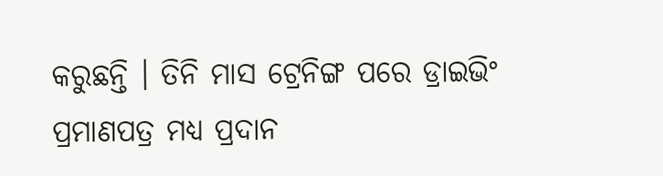କରୁଛନ୍ତି । ତିନି ମାସ ଟ୍ରେନିଙ୍ଗ ପରେ ଡ୍ରାଇଭିଂ ପ୍ରମାଣପତ୍ର ମଧ୍ୟ ପ୍ରଦାନ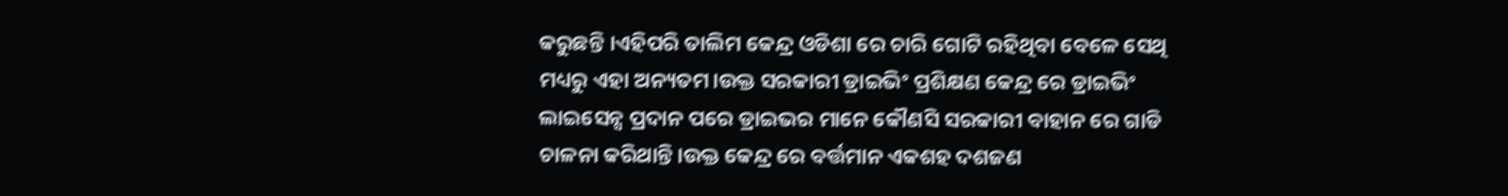କରୁଛନ୍ତି ।ଏହିପରି ତାଲିମ କେନ୍ଦ୍ର ଓଡିଶା ରେ ଚାରି ଗୋଟି ରହିଥିବା ବେଳେ ସେଥି ମଧ୍ୟରୁ ଏହା ଅନ୍ୟତମ।ଉକ୍ତ ସରକାରୀ ଡ୍ରାଇଭିଂ ପ୍ରଶିକ୍ଷଣ କେନ୍ଦ୍ର ରେ ଡ୍ରାଇଭିଂ ଲାଇସେନ୍ସ ପ୍ରଦାନ ପରେ ଡ୍ରାଇଭର ମାନେ କୌଣସି ସରକାରୀ ବାହାନ ରେ ଗାଡି ଚାଳନା କରିଥାନ୍ତି।ଉକ୍ତ କେନ୍ଦ୍ର ରେ ବର୍ତ୍ତମାନ ଏକଶହ ଦଶଜଣ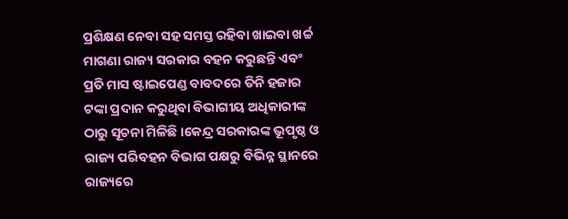ପ୍ରଶିକ୍ଷଣ ନେବା ସହ ସମସ୍ତ ରହିବା ଖାଇବା ଖର୍ଚ୍ଚ ମାଗଣା ରାଜ୍ୟ ସରକାର ବହନ କରୁଛନ୍ତି ଏବଂ ପ୍ରତି ମାସ ଷ୍ଟାଇପେଣ୍ଡ ବାବଦରେ ତିନି ହଜାର ଟଙ୍କା ପ୍ରଦାନ କରୁଥିବା ବିଭାଗୀୟ ଅଧିକାରୀଙ୍କ ଠାରୁ ସୂଚନା ମିଳିଛି।କେନ୍ଦ୍ର ସରକାରଙ୍କ ଭୂପୃଷ୍ଠ ଓ ରାଜ୍ୟ ପରିବହନ ବିଭାଗ ପକ୍ଷରୁ ବିଭିନ୍ନ ସ୍ଥାନରେ ରାଜ୍ୟରେ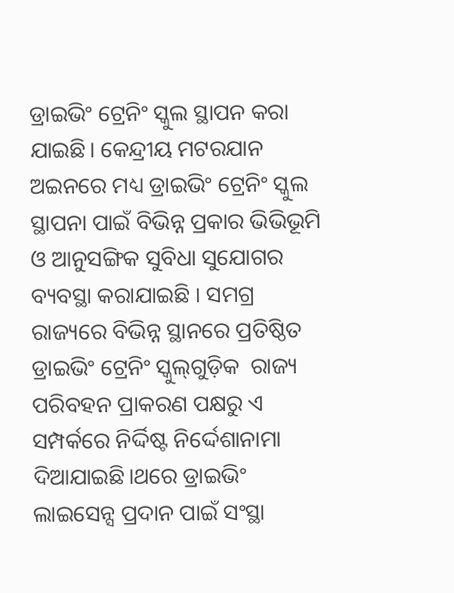ଡ୍ରାଇଭିଂ ଟ୍ରେନିଂ ସ୍କୁଲ ସ୍ଥାପନ କରା ଯାଇଛି। କେନ୍ଦ୍ରୀୟ ମଟରଯାନ ଅଇନରେ ମଧ୍ୟ ଡ୍ରାଇଭିଂ ଟ୍ରେନିଂ ସ୍କୁଲ ସ୍ଥାପନା ପାଇଁ ବିଭିନ୍ନ ପ୍ରକାର ଭିଭିଭୂମି ଓ ଆନୁସଙ୍ଗିକ ସୁବିଧା ସୁଯୋଗର ବ୍ୟବସ୍ଥା କରାଯାଇଛି I ସମଗ୍ର ରାଜ୍ୟରେ ବିଭିନ୍ନ ସ୍ଥାନରେ ପ୍ରତିଷ୍ଠିତ ଡ୍ରାଇଭିଂ ଟ୍ରେନିଂ ସ୍କୁଲ୍‌ଗୁଡ଼ିକ  ରାଜ୍ୟ ପରିବ‌ହନ ପ୍ରାକରଣ ପକ୍ଷରୁ ଏ ସମ୍ପର୍କରେ ନିର୍ଦ୍ଦିଷ୍ଟ ନିର୍ଦ୍ଦେଶାନାମା ଦିଆଯାଇଛି।ଥରେ ଡ୍ରାଇଭିଂ ଲାଇସେନ୍ସ ପ୍ରଦାନ ପାଇଁ ସଂସ୍ଥା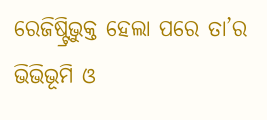ରେଜିଷ୍ଟ୍ରିଭୁକ୍ତ ହେଲା ପରେ ତା’ର ଭିଭିଭୂମି ଓ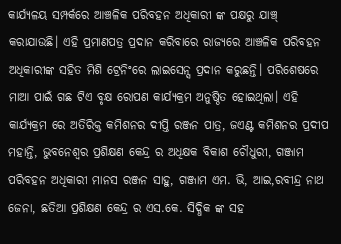କାର୍ଯ୍ୟଳୟ ସମ୍ପର୍କରେ ଆଞ୍ଚଳିକ ପରିବହନ ଅଧିକାରୀ ଙ୍କ ପକ୍ଷରୁ ଯାଞ୍ଚ୍ କରାଯାଉଛି। ଏହି ପ୍ରମାଣପତ୍ର ପ୍ରଦାନ କରିବାରେ ରାଜ୍ୟରେ ଆଞ୍ଚଳିକ ପରିବହନ ଅଧିକାରୀଙ୍କ ସହିତ ମିଶି ଟ୍ରେନିଂରେ ଲାଇସେନ୍ସ ପ୍ରଦାନ କରୁଛନ୍ତି। ପରିଶେଷରେ ମାଆ ପାଇଁ ଗଛ ଟିଏ ବୃକ୍ଷ ରୋପଣ କାର୍ଯ୍ୟକ୍ରମ ଅନୁଷ୍ଠିତ ହୋଇଥିଲା। ଏହି କାର୍ଯ୍ୟକ୍ରମ ରେ ଅତିରିକ୍ତ କମିଶନର ଦୀପ୍ତି ରଞ୍ଜନ ପାତ୍ର, ଜଏଣ୍ଟ କମିଶନର ପ୍ରଦୀପ ମହାନ୍ତି, ଭୁବନେଶ୍ୱର ପ୍ରଶିକ୍ଷଣ କେନ୍ଦ୍ର ର ଅଧିକ୍ଷକ ବିକାଶ ଚୌଧୁରୀ, ଗଞ୍ଜାମ ପରିବହନ ଅଧିକାରୀ ମାନସ ରଞ୍ଜନ ସାହୁ, ଗଞ୍ଜାମ ଏମ. ଭି, ଆଇ,ରବୀନ୍ଦ୍ର ନାଥ ଜେନା, ଛତିଆ ପ୍ରଶିକ୍ଷଣ କେନ୍ଦ୍ର ର ଏସ.କେ. ସିଦ୍ଧିକ ଙ୍କ ସହ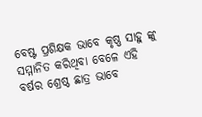ବେଷ୍ଟ ପ୍ରଶିକ୍ଷକ ଭାବେ କୃଷ୍ଣ ସାହୁ ଙ୍କୁ ସମ୍ମାନିତ କରିଥିବା ବେଳେ ଏହି ବର୍ଷର ଶ୍ରେଷ୍ଠ ଛାତ୍ର ଭାବେ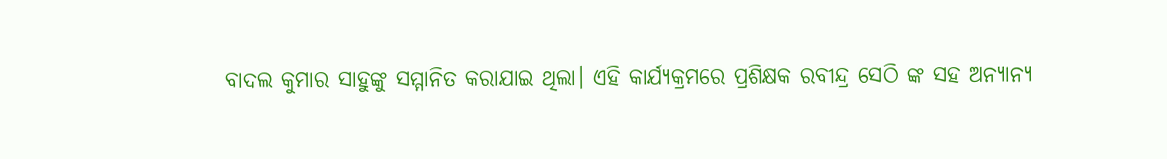ବାଦଲ କୁମାର ସାହୁଙ୍କୁ ସମ୍ମାନିତ କରାଯାଇ ଥିଲା। ଏହି କାର୍ଯ୍ୟକ୍ରମରେ ପ୍ରଶିକ୍ଷକ ରବୀନ୍ଦ୍ର ସେଠି ଙ୍କ ସହ ଅନ୍ୟାନ୍ୟ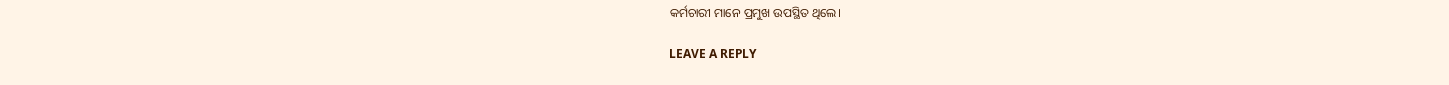କର୍ମଚାରୀ ମାନେ ପ୍ରମୁଖ ଉପସ୍ଥିତ ଥିଲେ।

LEAVE A REPLY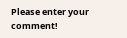Please enter your comment!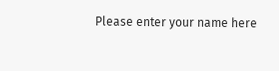Please enter your name here